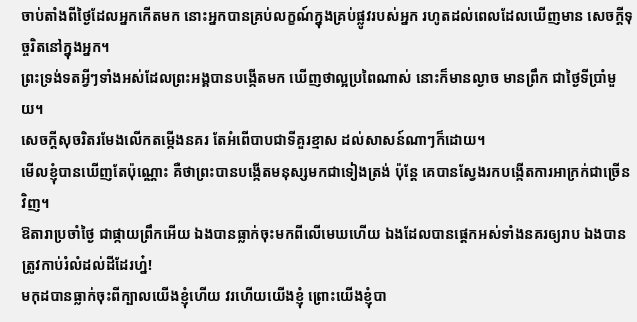ចាប់តាំងពីថ្ងៃដែលអ្នកកើតមក នោះអ្នកបានគ្រប់លក្ខណ៍ក្នុងគ្រប់ផ្លូវរបស់អ្នក រហូតដល់ពេលដែលឃើញមាន សេចក្ដីទុច្ចរិតនៅក្នុងអ្នក។
ព្រះទ្រង់ទតអ្វីៗទាំងអស់ដែលព្រះអង្គបានបង្កើតមក ឃើញថាល្អប្រពៃណាស់ នោះក៏មានល្ងាច មានព្រឹក ជាថ្ងៃទីប្រាំមួយ។
សេចក្ដីសុចរិតរមែងលើកតម្កើងនគរ តែអំពើបាបជាទីគួរខ្មាស ដល់សាសន៍ណាៗក៏ដោយ។
មើលខ្ញុំបានឃើញតែប៉ុណ្ណោះ គឺថាព្រះបានបង្កើតមនុស្សមកជាទៀងត្រង់ ប៉ុន្តែ គេបានស្វែងរកបង្កើតការអាក្រក់ជាច្រើនវិញ។
ឱតារាប្រចាំថ្ងៃ ជាផ្កាយព្រឹកអើយ ឯងបានធ្លាក់ចុះមកពីលើមេឃហើយ ឯងដែលបានផ្តេកអស់ទាំងនគរឲ្យរាប ឯងបានត្រូវកាប់រំលំដល់ដីដែរហ្ន៎!
មកុដបានធ្លាក់ចុះពីក្បាលយើងខ្ញុំហើយ វរហើយយើងខ្ញុំ ព្រោះយើងខ្ញុំបា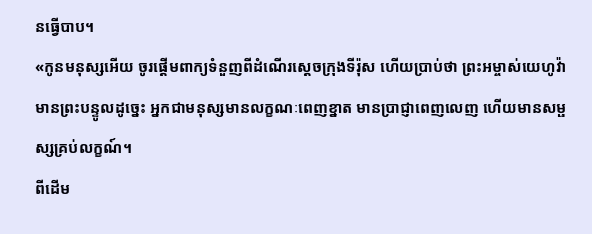នធ្វើបាប។
«កូនមនុស្សអើយ ចូរផ្តើមពាក្យទំនួញពីដំណើរស្តេចក្រុងទីរ៉ុស ហើយប្រាប់ថា ព្រះអម្ចាស់យេហូវ៉ាមានព្រះបន្ទូលដូច្នេះ អ្នកជាមនុស្សមានលក្ខណៈពេញខ្នាត មានប្រាជ្ញាពេញលេញ ហើយមានសម្ផស្សគ្រប់លក្ខណ៍។
ពីដើម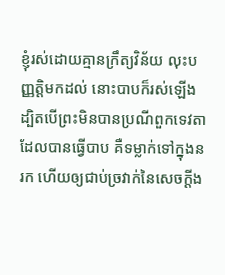ខ្ញុំរស់ដោយគ្មានក្រឹត្យវិន័យ លុះបញ្ញត្តិមកដល់ នោះបាបក៏រស់ឡើង
ដ្បិតបើព្រះមិនបានប្រណីពួកទេវតាដែលបានធ្វើបាប គឺទម្លាក់ទៅក្នុងនរក ហើយឲ្យជាប់ច្រវាក់នៃសេចក្ដីង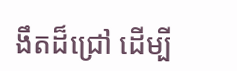ងឹតដ៏ជ្រៅ ដើម្បី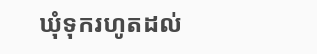ឃុំទុករហូតដល់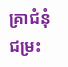គ្រាជំនុំជម្រះ